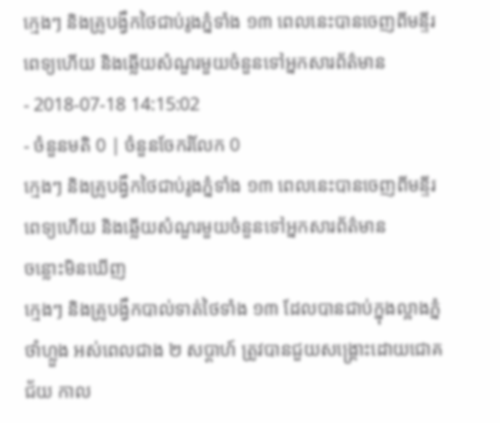ក្មេងៗ និងគ្រូបង្វឹកថៃជាប់រូងភ្នំទាំង ១៣ ពេលនេះបានចេញពីមន្ទីរពេទ្យហើយ និងឆ្លើយសំណួរមួយចំនួនទៅអ្នកសារព័ត៌មាន
- 2018-07-18 14:15:02
- ចំនួនមតិ 0 | ចំនួនចែករំលែក 0
ក្មេងៗ និងគ្រូបង្វឹកថៃជាប់រូងភ្នំទាំង ១៣ ពេលនេះបានចេញពីមន្ទីរពេទ្យហើយ និងឆ្លើយសំណួរមួយចំនួនទៅអ្នកសារព័ត៌មាន
ចន្លោះមិនឃើញ
ក្មេងៗ និងគ្រូបង្វឹកបាល់ទាត់ថៃទាំង ១៣ ដែលបានជាប់ក្នុងល្អាងភ្នំថាំហ្លួង អស់ពេលជាង ២ សប្ដាហ៍ ត្រូវបានជួយសង្គ្រោះដោយជោគជ័យ កាល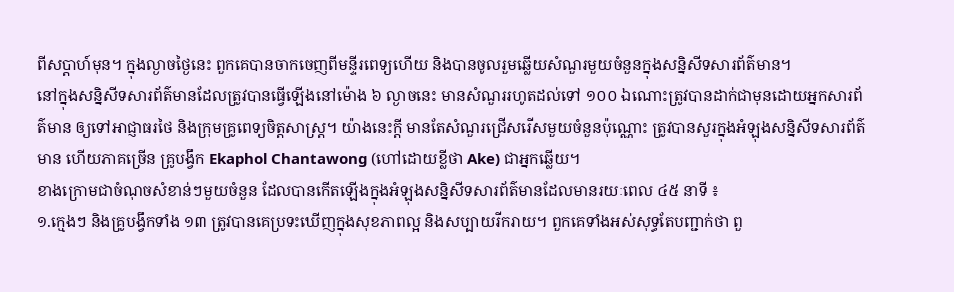ពីសប្ដាហ៍មុន។ ក្នុងល្ងាចថ្ងៃនេះ ពួកគេបានចាកចេញពីមន្ទីរពេទ្យហើយ និងបានចូលរួមឆ្លើយសំណួរមួយចំនួនក្នុងសន្និសីទសារព័ត៌មាន។
នៅក្នុងសន្និសីទសារព័ត៌មានដែលត្រូវបានធ្វើឡើងនៅម៉ោង ៦ ល្ងាចនេះ មានសំណួររហូតដល់ទៅ ១០០ ឯណោះត្រូវបានដាក់ជាមុនដោយអ្នកសារព័ត៌មាន ឲ្យទៅអាជ្ញាធរថៃ និងក្រុមគ្រូពេទ្យចិត្តសាស្ត្រ។ យ៉ាងនេះក្ដី មានតែសំណួរជ្រើសរើសមួយចំនួនប៉ុណ្ណោះ ត្រូវបានសួរក្នុងអំឡុងសន្និសីទសារព័ត៌មាន ហើយភាគច្រើន គ្រូបង្វឹក Ekaphol Chantawong (ហៅដោយខ្លីថា Ake) ជាអ្នកឆ្លើយ។
ខាងក្រោមជាចំណុចសំខាន់ៗមួយចំនួន ដែលបានកើតឡើងក្នុងអំឡុងសន្និសីទសារព័ត៌មានដែលមានរយៈពេល ៤៥ នាទី ៖
១.ក្មេងៗ និងគ្រូបង្វឹកទាំង ១៣ ត្រូវបានគេប្រទះឃើញក្នុងសុខភាពល្អ និងសប្បាយរីករាយ។ ពួកគេទាំងអស់សុទ្ធតែបញ្ជាក់ថា ពួ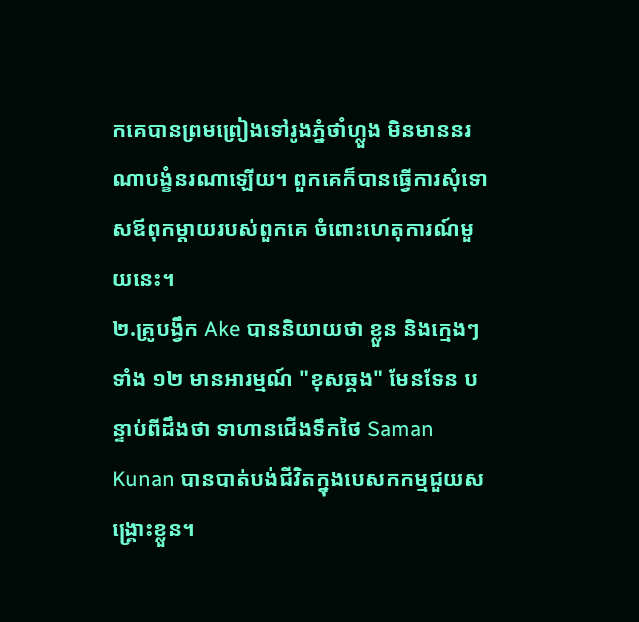កគេបានព្រមព្រៀងទៅរូងភ្នំថាំហ្លួង មិនមាននរណាបង្ខំនរណាឡើយ។ ពួកគេក៏បានធ្វើការសុំទោសឪពុកម្ដាយរបស់ពួកគេ ចំពោះហេតុការណ៍មួយនេះ។
២.គ្រូបង្វឹក Ake បាននិយាយថា ខ្លួន និងក្មេងៗទាំង ១២ មានអារម្មណ៍ "ខុសឆ្គង" មែនទែន បន្ទាប់ពីដឹងថា ទាហានជើងទឹកថៃ Saman Kunan បានបាត់បង់ជីវិតក្នុងបេសកកម្មជួយសង្គ្រោះខ្លួន។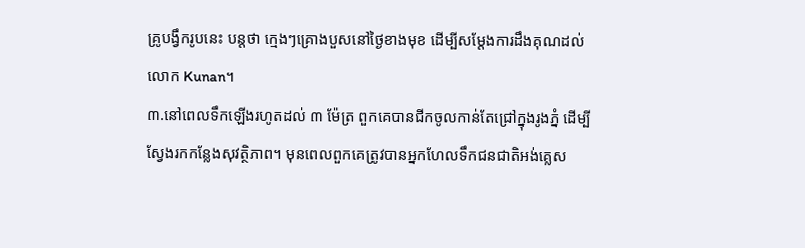គ្រូបង្វឹករូបនេះ បន្តថា ក្មេងៗគ្រោងបួសនៅថ្ងៃខាងមុខ ដើម្បីសម្ដែងការដឹងគុណដល់លោក Kunan។
៣.នៅពេលទឹកឡើងរហូតដល់ ៣ ម៉ែត្រ ពួកគេបានជីកចូលកាន់តែជ្រៅក្នុងរូងភ្នំ ដើម្បីស្វែងរកកន្លែងសុវត្ថិភាព។ មុនពេលពួកគេត្រូវបានអ្នកហែលទឹកជនជាតិអង់គ្លេស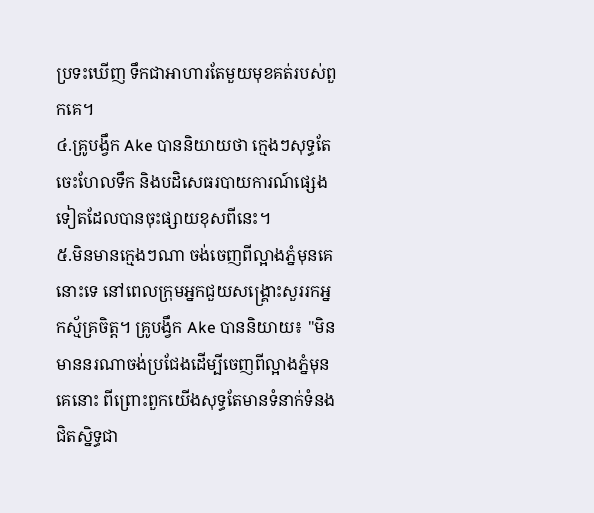ប្រទះឃើញ ទឹកជាអាហារតែមួយមុខគត់របស់ពួកគេ។
៤.គ្រូបង្វឹក Ake បាននិយាយថា ក្មេងៗសុទ្ធតែចេះហែលទឹក និងបដិសេធរបាយការណ៍ផ្សេងទៀតដែលបានចុះផ្សាយខុសពីនេះ។
៥.មិនមានក្មេងៗណា ចង់ចេញពីល្អាងភ្នំមុនគេនោះទេ នៅពេលក្រុមអ្នកជួយសង្គ្រោះសួររកអ្នកស្ម័គ្រចិត្ត។ គ្រូបង្វឹក Ake បាននិយាយ៖ "មិនមាននរណាចង់ប្រជែងដើម្បីចេញពីល្អាងភ្នំមុនគេនោះ ពីព្រោះពួកយើងសុទ្ធតែមានទំនាក់ទំនងជិតស្និទ្ធជា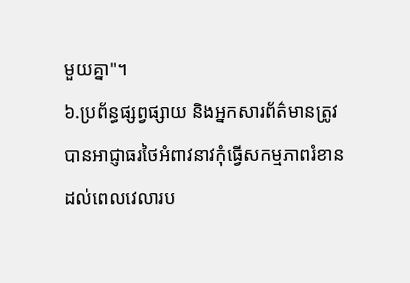មួយគ្នា"។
៦.ប្រព័ន្ធផ្សព្វផ្សាយ និងអ្នកសារព័ត៌មានត្រូវបានអាជ្ញាធរថៃអំពាវនាវកុំធ្វើសកម្មភាពរំខានដល់ពេលវេលារប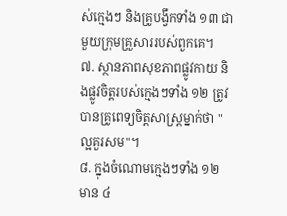ស់ក្មេងៗ និងគ្រូបង្វឹកទាំង ១៣ ជាមួយក្រុមគ្រួសាររបស់ពួកគេ។
៧. ស្ថានភាពសុខភាពផ្លូវកាយ និងផ្លូវចិត្តរបស់ក្មេងៗទាំង ១២ ត្រូវបានគ្រូពេទ្យចិត្តសាស្ត្រម្នាក់ថា "ល្អគួរសម"។
៨. ក្នុងចំណោមក្មេងៗទាំង ១២ មាន ៤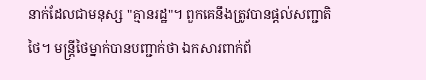នាក់ដែលជាមនុស្ស "គ្មានរដ្ឋ"។ ពួកគេនឹងត្រូវបានផ្ដល់សញ្ជាតិថៃ។ មន្ត្រីថៃម្នាក់បានបញ្ជាក់ថា ឯកសារពាក់ព័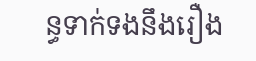ន្ធទាក់ទងនឹងរឿង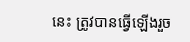នេះ ត្រូវបានធ្វើឡើងរួច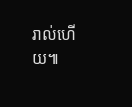រាល់ហើយ៕